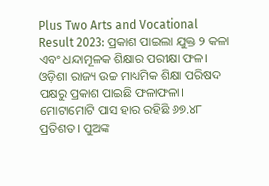Plus Two Arts and Vocational Result 2023: ପ୍ରକାଶ ପାଇଲା ଯୁକ୍ତ ୨ କଳା ଏବଂ ଧନ୍ଦାମୂଳକ ଶିକ୍ଷାର ପରୀକ୍ଷା ଫଳ। ଓଡ଼ିଶା ରାଜ୍ୟ ଉଚ୍ଚ ମାଧ୍ୟମିକ ଶିକ୍ଷା ପରିଷଦ ପକ୍ଷରୁ ପ୍ରକାଶ ପାଇଛି ଫଳାଫଳା। ମୋଟାମୋଟି ପାସ ହାର ରହିଛି ୬୭.୪୮ ପ୍ରତିଶତ। ପୁଅଙ୍କ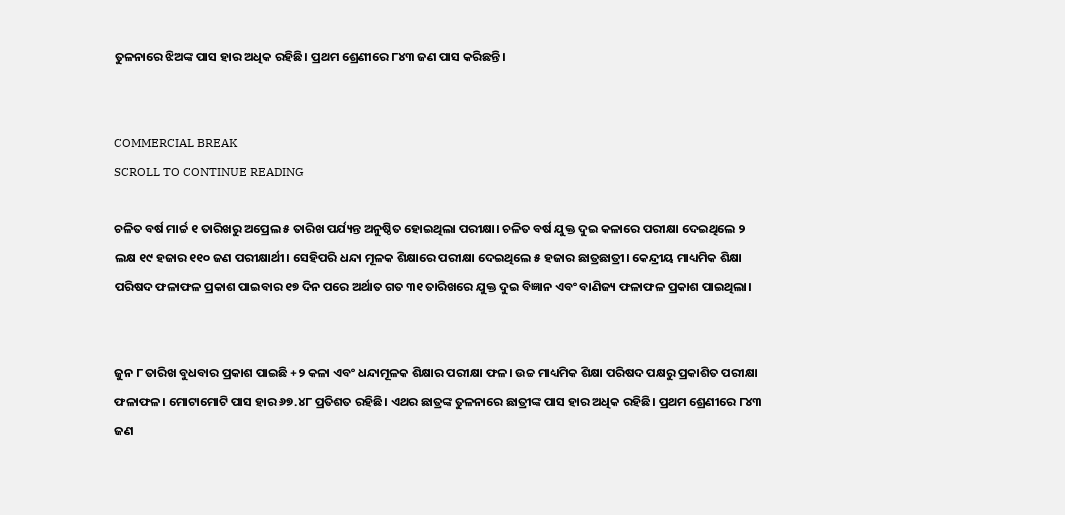ତୁଳନାରେ ଝିଅଙ୍କ ପାସ ହାର ଅଧିକ ରହିଛି। ପ୍ରଥମ ଶ୍ରେଣୀରେ ୮୪୩ ଜଣ ପାସ କରିଛନ୍ତି।


COMMERCIAL BREAK
SCROLL TO CONTINUE READING

ଚଳିତ ବର୍ଷ ମାର୍ଚ୍ଚ ୧ ତାରିଖରୁ ଅପ୍ରେଲ ୫ ତାରିଖ ପର୍ଯ୍ୟନ୍ତ ଅନୁଷ୍ଠିତ ହୋଇଥିଲା ପରୀକ୍ଷା। ଚଳିତ ବର୍ଷ ଯୁକ୍ତ ଦୁଇ କଳାରେ ପରୀକ୍ଷା ଦେଇଥିଲେ ୨ ଲକ୍ଷ ୧୯ ହଜାର ୧୧୦ ଜଣ ପରୀକ୍ଷାର୍ଥୀ। ସେହିପରି ଧନ୍ଦା ମୂଳକ ଶିକ୍ଷାରେ ପରୀକ୍ଷା ଦେଇଥିଲେ ୫ ହଜାର ଛାତ୍ରଛାତ୍ରୀ। କେନ୍ଦ୍ରୀୟ ମାଧ୍ୟମିକ ଶିକ୍ଷା ପରିଷଦ ଫଳାଫଳ ପ୍ରକାଶ ପାଇବାର ୧୭ ଦିନ ପରେ ଅର୍ଥାତ ଗତ ୩୧ ତାରିଖରେ ଯୁକ୍ତ ଦୁଇ ବିଜ୍ଞାନ ଏବଂ ବାଣିଜ୍ୟ ଫଳାଫଳ ପ୍ରକାଶ ପାଇଥିଲା।


ଜୁନ ୮ ତାରିଖ ବୁଧବାର ପ୍ରକାଶ ପାଇଛି +୨ କଳା ଏବଂ ଧନ୍ଦାମୂଳକ ଶିକ୍ଷାର ପରୀକ୍ଷା ଫଳ। ଉଚ୍ଚ ମାଧ୍ୟମିକ ଶିକ୍ଷା ପରିଷଦ ପକ୍ଷରୁ ପ୍ରକାଶିତ ପରୀକ୍ଷା ଫଳାଫଳ। ମୋଟାମୋଟି ପାସ ହାର ୬୭.୪୮ ପ୍ରତିଶତ ରହିଛି। ଏଥର ଛାତ୍ରଙ୍କ ତୁଳନାରେ ଛାତ୍ରୀଙ୍କ ପାସ ହାର ଅଧିକ ରହିଛି। ପ୍ରଥମ ଶ୍ରେଣୀରେ ୮୪୩ ଜଣ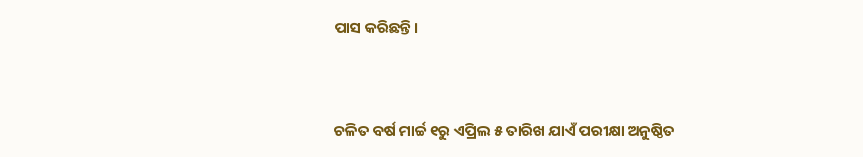ପାସ କରିଛନ୍ତି।


ଚଳିତ ବର୍ଷ ମାର୍ଚ୍ଚ ୧ରୁ ଏପ୍ରିଲ ୫ ତାରିଖ ଯାଏଁ ପରୀକ୍ଷା ଅନୁଷ୍ଠିତ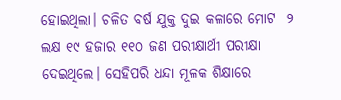ହୋଇଥିଲା। ଚଳିତ ବର୍ଷ ଯୁକ୍ତ ଦୁଇ କଳାରେ ମୋଟ  ୨ ଲକ୍ଷ ୧୯ ହଜାର ୧୧୦ ଜଣ ପରୀକ୍ଷାର୍ଥୀ ପରୀକ୍ଷା ଦେଇଥିଲେ। ସେହିପରି ଧନ୍ଦା ମୂଳକ ଶିକ୍ଷାରେ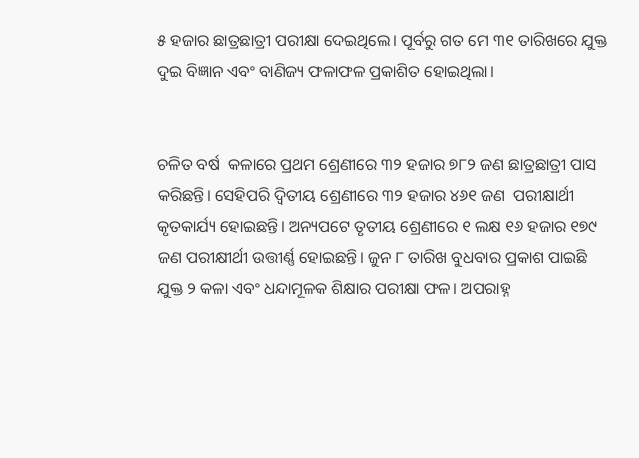୫ ହଜାର ଛାତ୍ରଛାତ୍ରୀ ପରୀକ୍ଷା ଦେଇଥିଲେ। ପୂର୍ବରୁ ଗତ ମେ ୩୧ ତାରିଖରେ ଯୁକ୍ତ ଦୁଇ ବିଜ୍ଞାନ ଏବଂ ବାଣିଜ୍ୟ ଫଳାଫଳ ପ୍ରକାଶିତ ହୋଇଥିଲା।


ଚଳିତ ବର୍ଷ  କଳାରେ ପ୍ରଥମ ଶ୍ରେଣୀରେ ୩୨ ହଜାର ୭୮୨ ଜଣ ଛାତ୍ରଛାତ୍ରୀ ପାସ କରିଛନ୍ତି। ସେହିପରି ଦ୍ୱିତୀୟ ଶ୍ରେଣୀରେ ୩୨ ହଜାର ୪୬୧ ଜଣ  ପରୀକ୍ଷାର୍ଥୀ କୃତକାର୍ଯ୍ୟ ହୋଇଛନ୍ତି। ଅନ୍ୟପଟେ ତୃତୀୟ ଶ୍ରେଣୀରେ ୧ ଲକ୍ଷ ୧୬ ହଜାର ୧୭୯ ଜଣ ପରୀକ୍ଷୀର୍ଥୀ ଉତ୍ତୀର୍ଣ୍ଣ ହୋଇଛନ୍ତି। ଜୁନ ୮ ତାରିଖ ବୁଧବାର ପ୍ରକାଶ ପାଇଛି ଯୁକ୍ତ ୨ କଳା ଏବଂ ଧନ୍ଦାମୂଳକ ଶିକ୍ଷାର ପରୀକ୍ଷା ଫଳ। ଅପରାହ୍ନ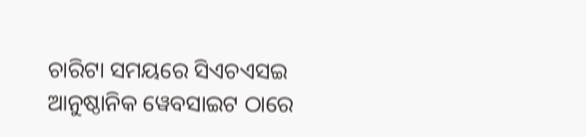ଚାରିଟା ସମୟରେ ସିଏଚଏସଇ ଆନୁଷ୍ଠାନିକ ୱେବସାଇଟ ଠାରେ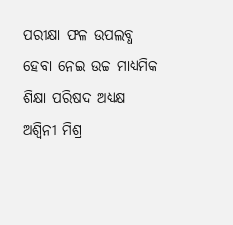ପରୀକ୍ଷା ଫଳ ଉପଲବ୍ଧ ହେବା ନେଇ ଉଚ୍ଚ ମାଧ୍ୟମିକ ଶିକ୍ଷା ପରିଷଦ ଅଧ୍ଯକ୍ଷ ଅଶ୍ବିନୀ ମିଶ୍ର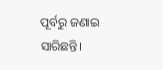ପୂର୍ବରୁ ଜଣାଇ ସାରିଛନ୍ତି।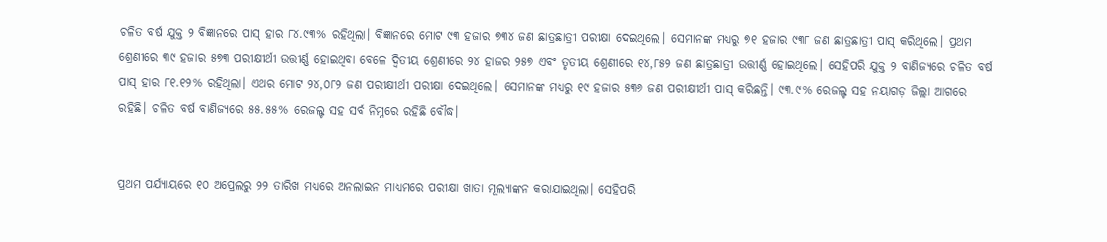ଚଳିତ ବର୍ଷ ଯୁକ୍ତ ୨ ବିଜ୍ଞାନରେ ପାସ୍ ହାର ୮୪.୯୩% ରହିଥିଲା। ବିଜ୍ଞାନରେ ମୋଟ ୯୩ ହଜାର ୭୩୪ ଜଣ ଛାତ୍ରଛାତ୍ରୀ ପରୀକ୍ଷା ଦେଇଥିଲେ। ସେମାନଙ୍କ ମଧ୍ୟରୁ ୭୧ ହଜାର ୯୩୮ ଜଣ ଛାତ୍ରଛାତ୍ରୀ ପାସ୍ କରିଥିଲେ। ପ୍ରଥମ ଶ୍ରେଣୀରେ ୩୯ ହଜାର ୫୭୩ ପରୀକ୍ଷୀର୍ଥୀ ଉତ୍ତୀର୍ଣ୍ଣ ହୋଇଥିବା ବେଳେ ଦ୍ବିତୀୟ ଶ୍ରେଣୀରେ ୨୪ ହାଜର ୨୫୭ ଏବଂ ତୃତୀୟ ଶ୍ରେଣୀରେ ୧୪,୮୫୨ ଜଣ ଛାତ୍ରଛାତ୍ରୀ ଉତ୍ତୀର୍ଣ୍ଣ ହୋଇଥିଲେ। ସେହିପରି ଯୁକ୍ତ ୨ ବାଣିଜ୍ୟରେ ଚଳିତ ବର୍ଷ ପାସ୍ ହାର ୮୧.୧୨% ରହିଥିଲା। ଏଥର ମୋଟ ୨୪,୦୮୨ ଜଣ ପରୀକ୍ଷୀର୍ଥୀ ପରୀକ୍ଷା ଦେଇଥିଲେ। ସେମାନଙ୍କ ମଧ୍ଯରୁ ୧୯ ହଜାର ୫୩୬ ଜଣ ପରୀକ୍ଷୀର୍ଥୀ ପାସ୍ କରିଛନ୍ତି। ୯୩.୯% ରେଜଲ୍ଟ ସହ ନୟାଗଡ଼ ଜିଲ୍ଲା ଆଗରେ ରହିଛି। ଚଳିତ ବର୍ଷ ବାଣିଜ୍ୟରେ ୫୫.୫୫% ରେଜଲ୍ଟ ସହ ସର୍ବ ନିମ୍ନରେ ରହିଛି ବୌଦ୍ଧ।


ପ୍ରଥମ ପର୍ଯ୍ୟାୟରେ ୧୦ ଅପ୍ରେଲରୁ ୨୨ ତାରିଖ ମଧ୍ଯରେ ଅନଲାଇନ ମାଧ୍ୟମରେ ପରୀକ୍ଷା ଖାତା ମୂଲ୍ୟାଙ୍କନ କରାଯାଇଥିଲା। ସେହିପରି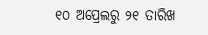୧୦ ଅପ୍ରେଲରୁ ୨୧ ତାରିଖ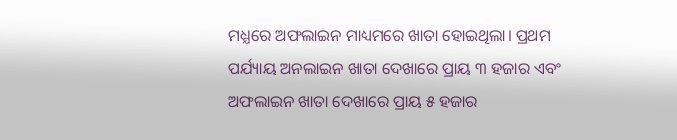ମଧ୍ଯରେ ଅଫଲାଇନ ମାଧ୍ୟମରେ ଖାତା ହୋଇଥିଲା। ପ୍ରଥମ ପର୍ଯ୍ୟାୟ ଅନଲାଇନ ଖାତା ଦେଖାରେ ପ୍ରାୟ ୩ ହଜାର ଏବଂ ଅଫଲାଇନ ଖାତା ଦେଖାରେ ପ୍ରାୟ ୫ ହଜାର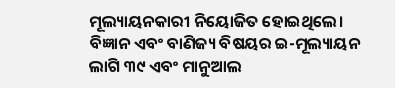ମୂଲ୍ୟାୟନକାରୀ ନିୟୋଜିତ ହୋଇଥିଲେ। ବିଜ୍ଞାନ ଏବଂ ବାଣିଜ୍ୟ ବିଷୟର ଇ-ମୂଲ୍ୟାୟନ ଲାଗି ୩୯ ଏବଂ ମାନୁଆଲ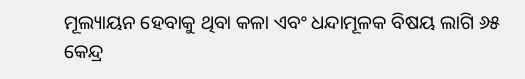ମୂଲ୍ୟାୟନ ହେବାକୁ ଥିବା କଳା ଏବଂ ଧନ୍ଦାମୂଳକ ବିଷୟ ଲାଗି ୬୫ କେନ୍ଦ୍ର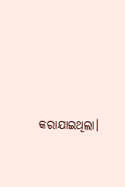କରାଯାଇଥିଲା।